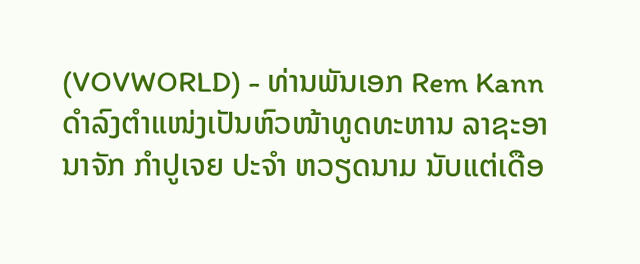(VOVWORLD) - ທ່ານພັນເອກ Rem Kann ດໍາລົງຕໍາແໜ່ງເປັນຫົວໜ້າທູດທະຫານ ລາຊະອານາຈັກ ກໍາປູເຈຍ ປະຈໍາ ຫວຽດນາມ ນັບແຕ່ເດືອ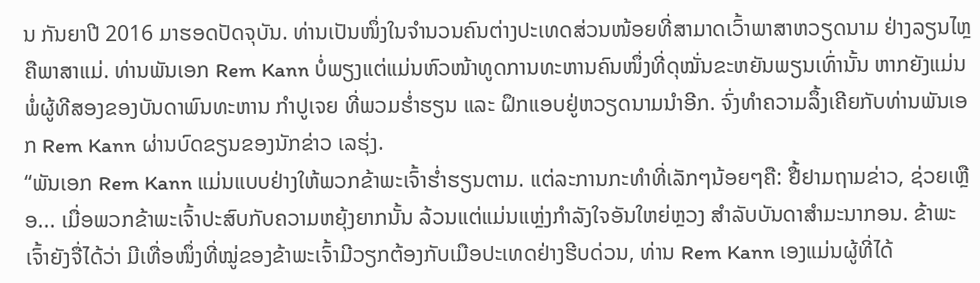ນ ກັນຍາປີ 2016 ມາຮອດປັດຈຸບັນ. ທ່ານເປັນໜຶ່ງໃນຈໍານວນຄົນຕ່າງປະເທດສ່ວນໜ້ອຍທີ່ສາມາດເວົ້າພາສາຫວຽດນາມ ຢ່າງລຽນໄຫຼຄືພາສາແມ່. ທ່ານພັນເອກ Rem Kann ບໍ່ພຽງແຕ່ແມ່ນຫົວໜ້າທູດການທະຫານຄົນໜຶ່ງທີ່ດຸໝັ່ນຂະຫຍັນພຽນເທົ່ານັ້ນ ຫາກຍັງແມ່ນພໍ່ຜູ້ທີສອງຂອງບັນດາພົນທະຫານ ກໍາປູເຈຍ ທີ່ພວມຮໍ່າຮຽນ ແລະ ຝຶກແອບຢູ່ຫວຽດນາມນໍາອີກ. ຈົ່ງທໍາຄວາມລຶ້ງເຄີຍກັບທ່ານພັນເອກ Rem Kann ຜ່ານບົດຂຽນຂອງນັກຂ່າວ ເລຮຸ່ງ.
“ພັນເອກ Rem Kann ແມ່ນແບບຢ່າງໃຫ້ພວກຂ້າພະເຈົ້າຮໍ່າຮຽນຕາມ. ແຕ່ລະການກະທໍາທີ່ເລັກໆນ້ອຍໆຄື: ຢື້ຢາມຖາມຂ່າວ, ຊ່ວຍເຫຼືອ... ເມື່ອພວກຂ້າພະເຈົ້າປະສົບກັບຄວາມຫຍຸ້ງຍາກນັ້ນ ລ້ວນແຕ່ແມ່ນແຫຼ່ງກໍາລັງໃຈອັນໃຫຍ່ຫຼວງ ສໍາລັບບັນດາສໍາມະນາກອນ. ຂ້າພະເຈົ້າຍັງຈື່ໄດ້ວ່າ ມີເທື່ອໜຶ່ງທີ່ໝູ່ຂອງຂ້າພະເຈົ້າມີວຽກຕ້ອງກັບເມືອປະເທດຢ່າງຮີບດ່ວນ, ທ່ານ Rem Kann ເອງແມ່ນຜູ້ທີ່ໄດ້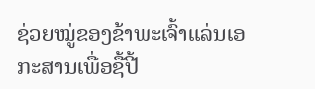ຊ່ວຍໝູ່ຂອງຂ້າພະເຈົ້າແລ່ນເອກະສານເພື່ອຊື້ປີ້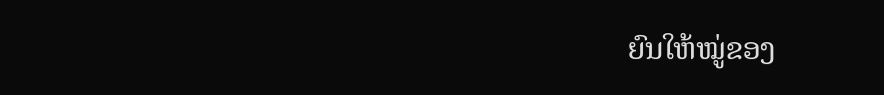ຍົນໃຫ້ໝູ່ຂອງ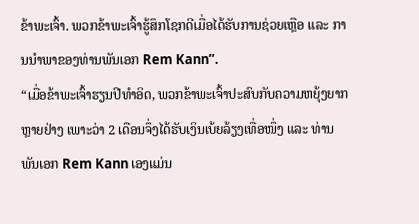ຂ້າພະເຈົ້າ. ພວກຂ້າພະເຈົ້າຮູ້ສຶກໂຊກດີເມື່ອໄດ້ຮັບການຊ່ວຍເຫຼືອ ແລະ ການນໍາພາຂອງທ່ານພັນເອກ Rem Kann”.
“ເມື່ອຂ້າພະເຈົ້າຮຽນປີທໍາອິດ, ພວກຂ້າພະເຈົ້າປະສົບກັບຄວາມຫຍຸ້ງຍາກຫຼາຍຢ່າງ ເພາະວ່າ 2 ເດືອນຈຶ່ງໄດ້ຮັບເງິນເບ້ຍລ້ຽງເທື່ອໜຶ່ງ ແລະ ທ່ານພັນເອກ Rem Kann ເອງແມ່ນ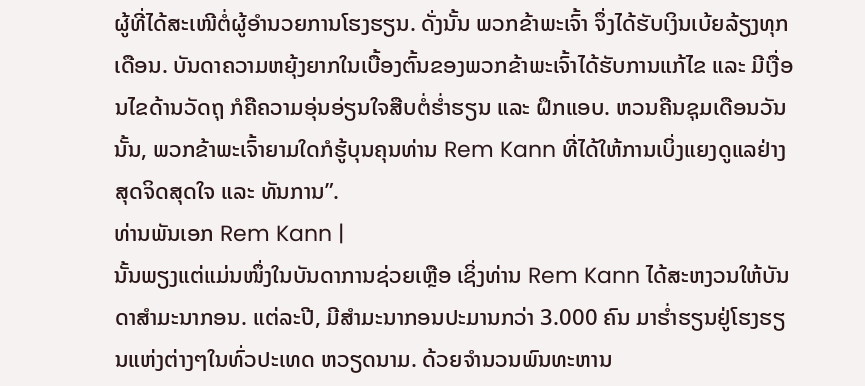ຜູ້ທີ່ໄດ້ສະເໜີຕໍ່ຜູ້ອໍານວຍການໂຮງຮຽນ. ດັ່ງນັ້ນ ພວກຂ້າພະເຈົ້າ ຈຶ່ງໄດ້ຮັບເງິນເບ້ຍລ້ຽງທຸກເດືອນ. ບັນດາຄວາມຫຍຸ້ງຍາກໃນເບື້ອງຕົ້ນຂອງພວກຂ້າພະເຈົ້າໄດ້ຮັບການແກ້ໄຂ ແລະ ມີເງື່ອນໄຂດ້ານວັດຖຸ ກໍຄືຄວາມອຸ່ນອ່ຽນໃຈສືບຕໍ່ຮໍ່າຮຽນ ແລະ ຝຶກແອບ. ຫວນຄືນຊຸມເດືອນວັນນັ້ນ, ພວກຂ້າພະເຈົ້າຍາມໃດກໍຮູ້ບຸນຄຸນທ່ານ Rem Kann ທີ່ໄດ້ໃຫ້ການເບິ່ງແຍງດູແລຢ່າງສຸດຈິດສຸດໃຈ ແລະ ທັນການ”.
ທ່ານພັນເອກ Rem Kann |
ນັ້ນພຽງແຕ່ແມ່ນໜຶ່ງໃນບັນດາການຊ່ວຍເຫຼືອ ເຊິ່ງທ່ານ Rem Kann ໄດ້ສະຫງວນໃຫ້ບັນດາສໍາມະນາກອນ. ແຕ່ລະປີ, ມີສໍາມະນາກອນປະມານກວ່າ 3.000 ຄົນ ມາຮໍ່າຮຽນຢູ່ໂຮງຮຽນແຫ່ງຕ່າງໆໃນທົ່ວປະເທດ ຫວຽດນາມ. ດ້ວຍຈໍານວນພົນທະຫານ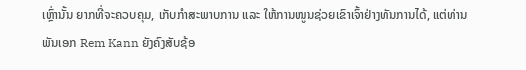ເຫຼົ່ານັ້ນ ຍາກທີ່ຈະຄວບຄຸມ, ເກັບກໍາສະພາບການ ແລະ ໃຫ້ການໜູນຊ່ວຍເຂົາເຈົ້າຢ່າງທັນການໄດ້, ແຕ່ທ່ານພັນເອກ Rem Kann ຍັງຄົງສັບຊ້ອ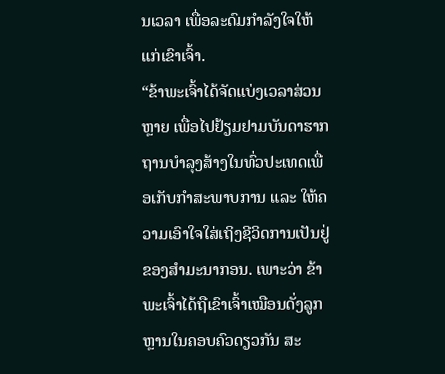ນເວລາ ເພື່ອລະດົມກໍາລັງໃຈໃຫ້ແກ່ເຂົາເຈົ້າ.
“ຂ້າພະເຈົ້າໄດ້ຈັດແບ່ງເວລາສ່ວນຫຼາຍ ເພື່ອໄປຢ້ຽມຢາມບັນດາຮາກຖານບໍາລຸງສ້າງໃນທົ່ວປະເທດເພື່ອເກັບກໍາສະພາບການ ແລະ ໃຫ້ຄວາມເອົາໃຈໃສ່ເຖິງຊີວິດການເປັນຢູ່ຂອງສໍາມະນາກອນ. ເພາະວ່າ ຂ້າພະເຈົ້າໄດ້ຖືເຂົາເຈົ້າເໝືອນດັ່ງລູກຫຼານໃນຄອບຄົວດຽວກັນ ສະ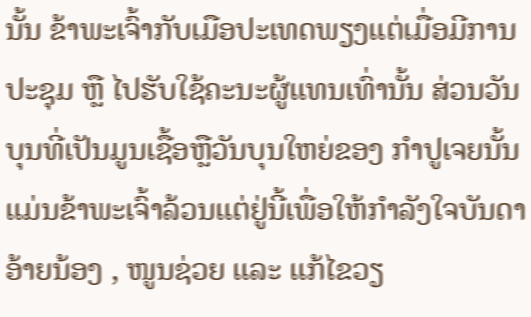ນັ້ນ ຂ້າພະເຈົ້າກັບເມືອປະເທດພຽງແຕ່ເມື່ອມີການປະຊຸມ ຫຼື ໄປຮັບໃຊ້ຄະນະຜູ້ແທນເທົ່ານັ້ນ ສ່ວນວັນບຸນທີ່ເປັນມູນເຊື້ອຫຼືວັນບຸນໃຫຍ່ຂອງ ກໍາປູເຈຍນັ້ນ ແມ່ນຂ້າພະເຈົ້າລ້ວນແຕ່ຢູ່ນີ້ເພື່ອໃຫ້ກໍາລັງໃຈບັນດາອ້າຍນ້ອງ , ໜູນຊ່ວຍ ແລະ ແກ້ໄຂວຽ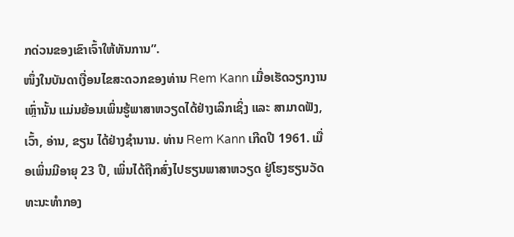ກດ່ວນຂອງເຂົາເຈົ້າໃຫ້ທັນການ”.
ໜຶ່ງໃນບັນດາເງື່ອນໄຂສະດວກຂອງທ່ານ Rem Kann ເມື່ອເຮັດວຽກງານເຫຼົ່ານັ້ນ ແມ່ນຍ້ອນເພິ່ນຮູ້ພາສາຫວຽດໄດ້ຢ່າງເລິກເຊິ່ງ ແລະ ສາມາດຟັງ, ເວົ້າ, ອ່ານ, ຂຽນ ໄດ້ຢ່າງຊໍານານ. ທ່ານ Rem Kann ເກີດປີ 1961. ເມື່ອເພິ່ນມີອາຍຸ 23 ປີ, ເພິ່ນໄດ້ຖືກສົ່ງໄປຮຽນພາສາຫວຽດ ຢູ່ໂຮງຮຽນວັດທະນະທໍາກອງ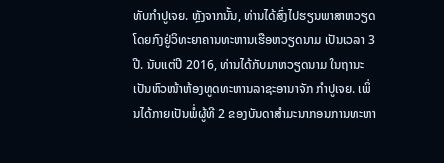ທັບກໍາປູເຈຍ. ຫຼັງຈາກນັ້ນ, ທ່ານໄດ້ສົ່ງໄປຮຽນພາສາຫວຽດໂດຍກົງຢູ່ວິທະຍາຄານທະຫານເຮືອຫວຽດນາມ ເປັນເວລາ 3 ປີ. ນັບແຕ່ປີ 2016, ທ່ານໄດ້ກັບມາຫວຽດນາມ ໃນຖານະເປັນຫົວໜ້າຫ້ອງທູດທະຫານລາຊະອານາຈັກ ກໍາປູເຈຍ. ເພິ່ນໄດ້ກາຍເປັນພໍ່ຜູ້ທີ 2 ຂອງບັນດາສໍາມະນາກອນການທະຫາ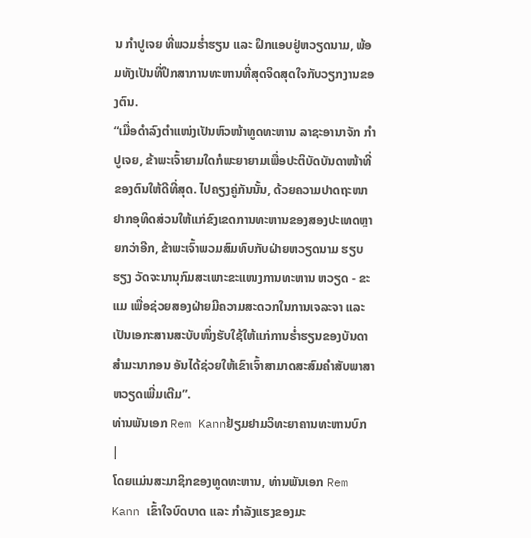ນ ກໍາປູເຈຍ ທີ່ພວມຮໍ່າຮຽນ ແລະ ຝຶກແອບຢູ່ຫວຽດນາມ, ພ້ອມທັງເປັນທີ່ປຶກສາການທະຫານທີ່ສຸດຈິດສຸດໃຈກັບວຽກງານຂອງຕົນ.
“ເມື່ອດໍາລົງຕໍາແໜ່ງເປັນຫົວໜ້າທູດທະຫານ ລາຊະອານາຈັກ ກໍາປູເຈຍ, ຂ້າພະເຈົ້າຍາມໃດກໍພະຍາຍາມເພື່ອປະຕິບັດບັນດາໜ້າທີ່ຂອງຕົນໃຫ້ດີທີ່ສຸດ. ໄປຄຽງຄູ່ກັນນັ້ນ, ດ້ວຍຄວາມປາດຖະໜາຢາກອຸທິດສ່ວນໃຫ້ແກ່ຂົງເຂດການທະຫານຂອງສອງປະເທດຫຼາຍກວ່າອີກ, ຂ້າພະເຈົ້າພວມສົມທົບກັບຝ່າຍຫວຽດນາມ ຮຽບຮຽງ ວັດຈະນານຸກົມສະເພາະຂະແໜງການທະຫານ ຫວຽດ - ຂະແມ ເພື່ອຊ່ວຍສອງຝ່າຍມີຄວາມສະດວກໃນການເຈລະຈາ ແລະ ເປັນເອກະສານສະບັບໜຶ່ງຮັບໃຊ້ໃຫ້ແກ່ການຮໍ່າຮຽນຂອງບັນດາສໍາມະນາກອນ ອັນໄດ້ຊ່ວຍໃຫ້ເຂົາເຈົ້າສາມາດສະສົມຄໍາສັບພາສາຫວຽດເພີ່ມເຕີມ”.
ທ່ານພັນເອກ Rem Kannຢ້ຽມຢາມວິທະຍາຄານທະຫານບົກ |
ໂດຍແມ່ນສະມາຊິກຂອງທູດທະຫານ, ທ່ານພັນເອກ Rem Kann ເຂົ້າໃຈບົດບາດ ແລະ ກໍາລັງແຮງຂອງມະ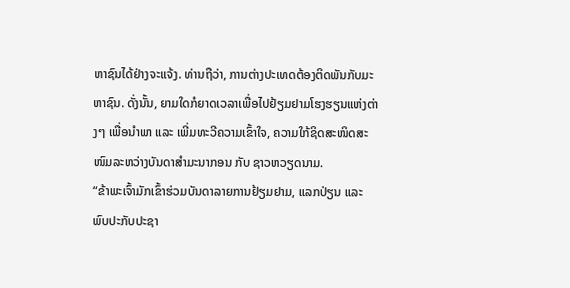ຫາຊົນໄດ້ຢ່າງຈະແຈ້ງ. ທ່ານຖືວ່າ, ການຕ່າງປະເທດຕ້ອງຕິດພັນກັບມະຫາຊົນ. ດັ່ງນັ້ນ, ຍາມໃດກໍຍາດເວລາເພື່ອໄປຢ້ຽມຢາມໂຮງຮຽນແຫ່ງຕ່າງໆ ເພື່ອນໍາພາ ແລະ ເພີ່ມທະວີຄວາມເຂົ້າໃຈ, ຄວາມໃກ້ຊິດສະໜິດສະໜົມລະຫວ່າງບັນດາສໍາມະນາກອນ ກັບ ຊາວຫວຽດນາມ.
“ຂ້າພະເຈົ້າມັກເຂົ້າຮ່ວມບັນດາລາຍການຢ້ຽມຢາມ, ແລກປ່ຽນ ແລະ ພົບປະກັບປະຊາ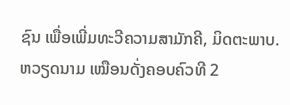ຊົນ ເພື່ອເພີ່ມທະວີຄວາມສາມັກຄີ, ມິດຕະພາບ. ຫວຽດນາມ ເໝືອນດັ່ງຄອບຄົວທີ 2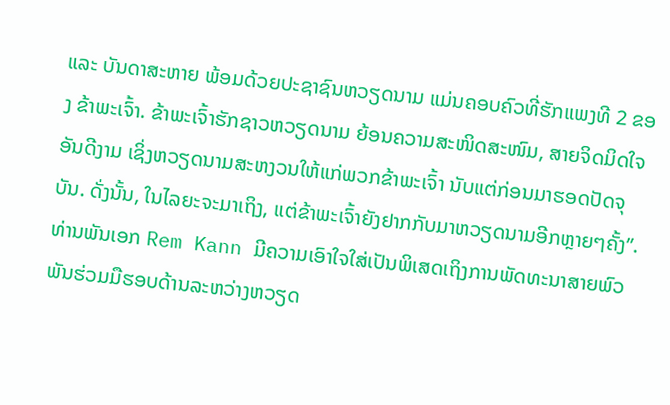ແລະ ບັນດາສະຫາຍ ພ້ອມດ້ວຍປະຊາຊົນຫວຽດນາມ ແມ່ນຄອບຄົວທີ່ຮັກແພງທີ 2 ຂອງ ຂ້າພະເຈົ້າ. ຂ້າພະເຈົ້າຮັກຊາວຫວຽດນາມ ຍ້ອນຄວາມສະໜິດສະໜົມ, ສາຍຈິດມິດໃຈອັນດີງາມ ເຊິ່ງຫວຽດນາມສະຫງວນໃຫ້ແກ່ພວກຂ້າພະເຈົ້າ ນັບແຕ່ກ່ອນມາຮອດປັດຈຸບັນ. ດັ່ງນັ້ນ, ໃນໄລຍະຈະມາເຖິງ, ແຕ່ຂ້າພະເຈົ້າຍັງຢາກກັບມາຫວຽດນາມອີກຫຼາຍໆຄັ້ງ”.
ທ່ານພັນເອກ Rem Kann ມີຄວາມເອົາໃຈໃສ່ເປັນພິເສດເຖິງການພັດທະນາສາຍພົວພັນຮ່ວມມືຮອບດ້ານລະຫວ່າງຫວຽດ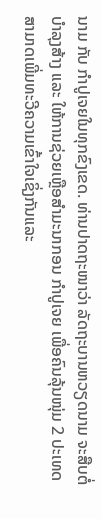ນາມ ກັບ ກໍາປູເຈຍໃນທຸກຂົງເຂດ. ທ່ານປາດຖະໜາວ່າ ລັດຖະບານຫວຽດນາມ ຈະສືບຕໍ່ບໍາລຸງສ້າງ ແລະ ໃຫ້ການຊ່ວຍເຫຼືອສໍາມະນາກອນ ກໍາປູເຈຍ ເພື່ອຄົນລຸ້ນໜຸ່ມ 2 ປະເທດ ສາມາດເພີ່ມທະວີຄວາມເຂົ້າໃຈເຊິ່ງກັນແລະ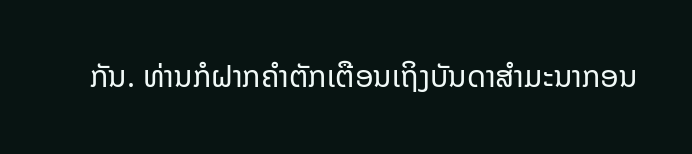ກັນ. ທ່ານກໍຝາກຄໍາຕັກເຕືອນເຖິງບັນດາສໍາມະນາກອນ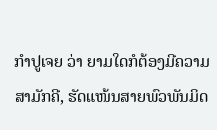ກໍາປູເຈຍ ວ່າ ຍາມໃດກໍຕ້ອງມີຄວາມສາມັກຄີ, ຮັດແໜ້ນສາຍພົວພັນມິດ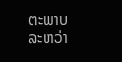ຕະພາບລະຫວ່າ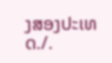ງສອງປະເທດ./.